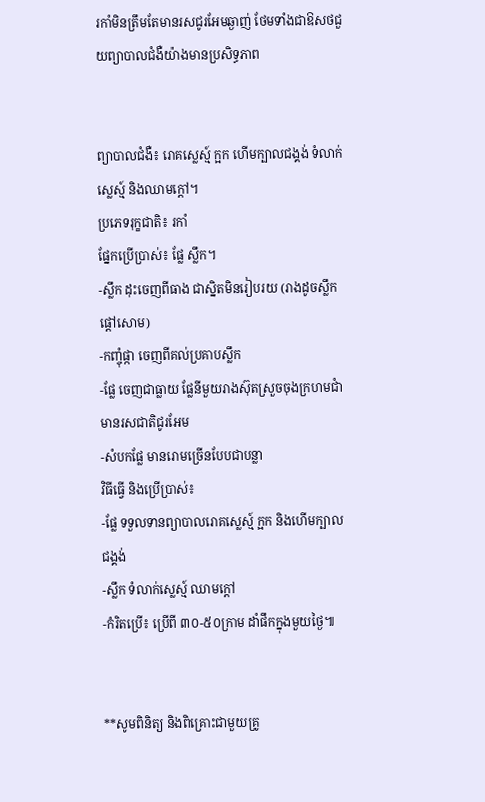រកាំមិនត្រឹមតែមានរសជូរអែមឆ្ងាញ់ ថែមទាំងជាឱសថជួយព្យាបាលជំងឺយ៉ាងមានប្រសិទ្ធភាព


ព្យាបាលជំងឺ៖ រោគស្លេស្ម៍ ក្អក ហើមក្បាលជង្គង់ ទំលាក់ស្លេស្ម៍ និងឈាមក្តៅ។
ប្រភេទរុក្ខជាតិ៖ រកាំ
ផ្នែកប្រើប្រាស់៖ ផ្លែ ស្លឹក។
-ស្លឹក ដុះចេញពីធាង ជាស្និតមិនរៀបរយ (រាងដូចស្លឹកផ្តៅសោម)
-កញ្ចុំផ្កា ចេញពីគល់ប្រគាបស្លឹក
-ផ្លែ ចេញជាធ្លាយ ផ្លែនីមួយរាងស៊ុតស្រួចចុងក្រហមជាំ មានរសជាតិជូរអែម
-សំបកផ្លែ មានរោមច្រើនបែបជាបន្លា
វិធីធ្វើ និងប្រើប្រាស់៖
-ផ្លែ ទទួលទានព្យាបាលរោគស្លេស្ម៍ ក្អក និងហើមក្បាលជង្គង់
-ស្លឹក ទំលាក់ស្លេស្ម៍ ឈាមក្តៅ
-កំរិតប្រើ៖ ប្រើពី ៣០-៥០ក្រាម ដាំផឹកក្នុងមួយថ្ងៃ៕


**សូមពិនិត្យ និងពិគ្រោះជាមួយគ្រូ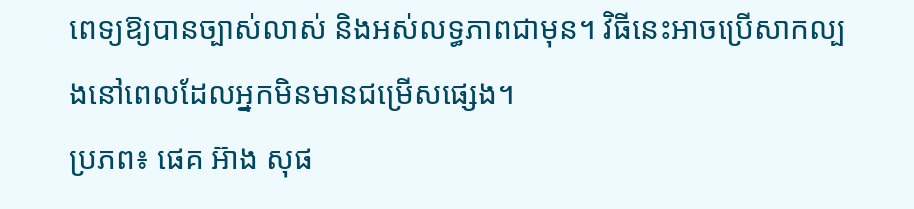ពេទ្យឱ្យបានច្បាស់លាស់ និងអស់លទ្ធភាពជាមុន។ វិធីនេះអាចប្រើសាកល្បងនៅពេលដែលអ្នកមិនមានជម្រើសផ្សេង។
ប្រភព៖ ផេគ អ៊ាង សុផ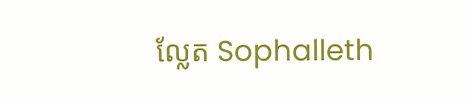ល្លែត Sophalleth